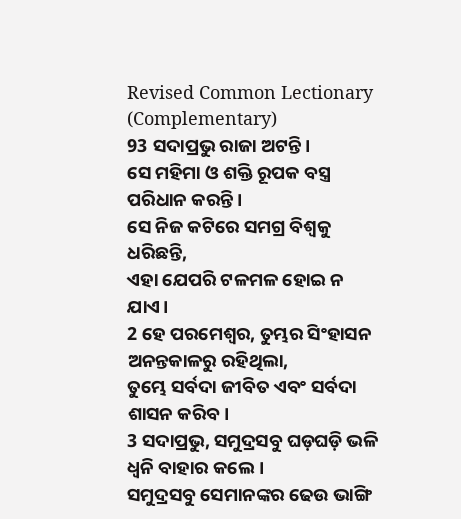Revised Common Lectionary (Complementary)
93 ସଦାପ୍ରଭୁ ରାଜା ଅଟନ୍ତି।
ସେ ମହିମା ଓ ଶକ୍ତି ରୂପକ ବସ୍ତ୍ର ପରିଧାନ କରନ୍ତି।
ସେ ନିଜ କଟିରେ ସମଗ୍ର ବିଶ୍ୱକୁ ଧରିଛନ୍ତି,
ଏହା ଯେପରି ଟଳମଳ ହୋଇ ନ ଯାଏ।
2 ହେ ପରମେଶ୍ୱର, ତୁମ୍ଭର ସିଂହାସନ ଅନନ୍ତକାଳରୁ ରହିଥିଲା,
ତୁମ୍ଭେ ସର୍ବଦା ଜୀବିତ ଏବଂ ସର୍ବଦା ଶାସନ କରିବ।
3 ସଦାପ୍ରଭୁ, ସମୁଦ୍ରସବୁ ଘଡ଼ଘଡ଼ି ଭଳି ଧ୍ୱନି ବାହାର କଲେ।
ସମୁଦ୍ରସବୁ ସେମାନଙ୍କର ଢେଉ ଭାଙ୍ଗି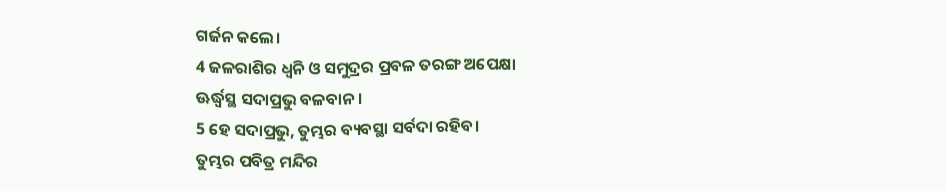ଗର୍ଜନ କଲେ।
4 ଜଳରାଶିର ଧ୍ୱନି ଓ ସମୁଦ୍ରର ପ୍ରବଳ ତରଙ୍ଗ ଅପେକ୍ଷା
ଊର୍ଦ୍ଧ୍ୱସ୍ଥ ସଦାପ୍ରଭୁ ବଳବାନ।
5 ହେ ସଦାପ୍ରଭୁ, ତୁମ୍ଭର ବ୍ୟବସ୍ଥା ସର୍ବଦା ରହିବ।
ତୁମ୍ଭର ପବିତ୍ର ମନ୍ଦିର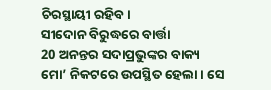ଚିରସ୍ଥାୟୀ ରହିବ।
ସୀଦୋନ ବିରୁଦ୍ଧରେ ବାର୍ତ୍ତା
20 ଅନନ୍ତର ସଦାପ୍ରଭୁଙ୍କର ବାକ୍ୟ ମୋ’ ନିକଟରେ ଉପସ୍ଥିତ ହେଲା। ସେ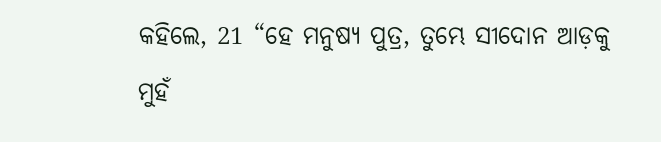କହିଲେ, 21 “ହେ ମନୁଷ୍ୟ ପୁତ୍ର, ତୁମ୍ଭେ ସୀଦୋନ ଆଡ଼କୁ ମୁହଁ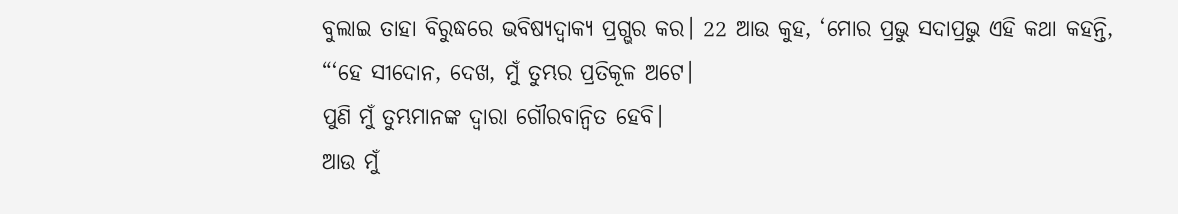ବୁଲାଇ ତାହା ବିରୁଦ୍ଧରେ ଭବିଷ୍ୟଦ୍ବାକ୍ୟ ପ୍ରଗ୍ଭର କର। 22 ଆଉ କୁହ, ‘ମୋର ପ୍ରଭୁ ସଦାପ୍ରଭୁ ଏହି କଥା କହନ୍ତି,
“‘ହେ ସୀଦୋନ, ଦେଖ, ମୁଁ ତୁମ୍ଭର ପ୍ରତିକୂଳ ଅଟେ।
ପୁଣି ମୁଁ ତୁମ୍ଭମାନଙ୍କ ଦ୍ୱାରା ଗୌରବାନ୍ୱିତ ହେବି।
ଆଉ ମୁଁ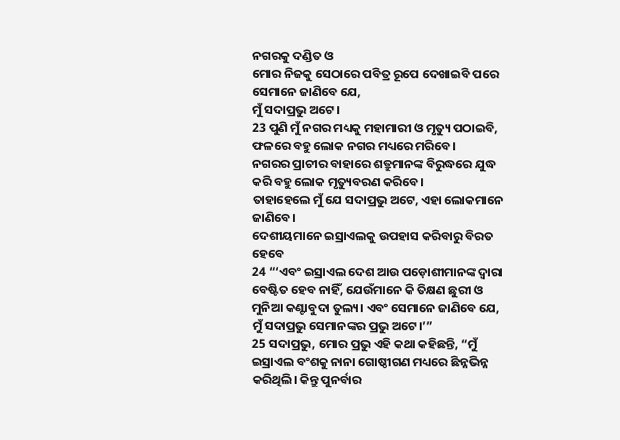ନଗରକୁ ଦଣ୍ଡିତ ଓ
ମୋର ନିଜକୁ ସେଠାରେ ପବିତ୍ର ରୂପେ ଦେଖାଇବି ପରେ
ସେମାନେ ଜାଣିବେ ଯେ,
ମୁଁ ସଦାପ୍ରଭୁ ଅଟେ।
23 ପୁଣି ମୁଁ ନଗର ମଧ୍ୟକୁ ମହାମାରୀ ଓ ମୃତ୍ୟୁ ପଠାଇବି,
ଫଳରେ ବହୁ ଲୋକ ନଗର ମଧ୍ୟରେ ମରିବେ।
ନଗରର ପ୍ରାଚୀର ବାହାରେ ଶତ୍ରୁମାନଙ୍କ ବିରୁଦ୍ଧରେ ଯୁଦ୍ଧ କରି ବହୁ ଲୋକ ମୃତ୍ୟୁବରଣ କରିବେ।
ତାହାହେଲେ ମୁଁ ଯେ ସଦାପ୍ରଭୁ ଅଟେ, ଏହା ଲୋକମାନେ ଜାଣିବେ।
ଦେଶୀୟମାନେ ଇସ୍ରାଏଲକୁ ଉପହାସ କରିବାରୁ ବିରତ ହେବେ
24 “‘ଏବଂ ଇସ୍ରାଏଲ ଦେଶ ଆଉ ପଡ଼ୋଶୀମାନଙ୍କ ଦ୍ୱାରା ବେଷ୍ଟିତ ହେବ ନାହିଁ, ଯେଉଁମାନେ କି ତିକ୍ଷଣ ଛୁରୀ ଓ ମୁନିଆ କଣ୍ଟାବୁଦା ତୁଲ୍ୟ। ଏବଂ ସେମାନେ ଜାଣିବେ ଯେ, ମୁଁ ସଦାପ୍ରଭୁ ସେମାନଙ୍କର ପ୍ରଭୁ ଅଟେ।’”
25 ସଦାପ୍ରଭୁ, ମୋର ପ୍ରଭୁ ଏହି କଥା କହିଛନ୍ତି, “ମୁଁ ଇସ୍ରାଏଲ ବଂଶକୁ ନାନା ଗୋଷ୍ଠୀଗଣ ମଧ୍ୟରେ ଛିନ୍ନଭିନ୍ନ କରିଥିଲି। କିନ୍ତୁ ପୁନର୍ବାର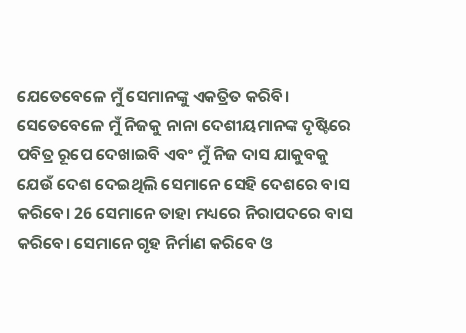ଯେତେବେଳେ ମୁଁ ସେମାନଙ୍କୁ ଏକତ୍ରିତ କରିବି। ସେତେବେଳେ ମୁଁ ନିଜକୁ ନାନା ଦେଶୀୟମାନଙ୍କ ଦୃଷ୍ଟିରେ ପବିତ୍ର ରୂପେ ଦେଖାଇବି ଏବଂ ମୁଁ ନିଜ ଦାସ ଯାକୁବକୁ ଯେଉଁ ଦେଶ ଦେଇଥିଲି ସେମାନେ ସେହି ଦେଶରେ ବାସ କରିବେ। 26 ସେମାନେ ତାହା ମଧ୍ୟରେ ନିରାପଦରେ ବାସ କରିବେ। ସେମାନେ ଗୃହ ନିର୍ମାଣ କରିବେ ଓ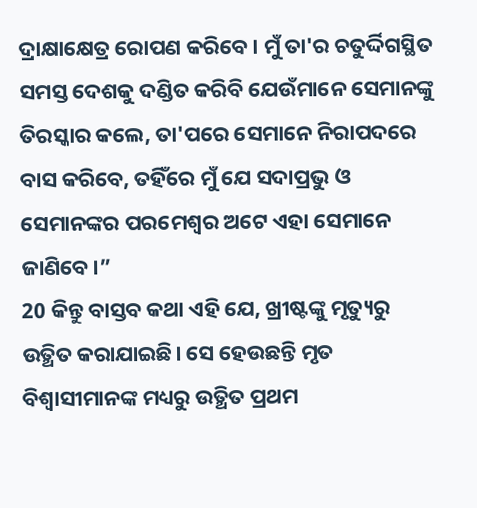ଦ୍ରାକ୍ଷାକ୍ଷେତ୍ର ରୋପଣ କରିବେ। ମୁଁ ତା'ର ଚତୁର୍ଦ୍ଦିଗସ୍ଥିତ ସମସ୍ତ ଦେଶକୁ ଦଣ୍ଡିତ କରିବି ଯେଉଁମାନେ ସେମାନଙ୍କୁ ତିରସ୍କାର କଲେ, ତା'ପରେ ସେମାନେ ନିରାପଦରେ ବାସ କରିବେ, ତହିଁରେ ମୁଁ ଯେ ସଦାପ୍ରଭୁ ଓ ସେମାନଙ୍କର ପରମେଶ୍ୱର ଅଟେ ଏହା ସେମାନେ ଜାଣିବେ।”
20 କିନ୍ତୁ ବାସ୍ତବ କଥା ଏହି ଯେ, ଖ୍ରୀଷ୍ଟଙ୍କୁ ମୃତ୍ୟୁରୁ ଉତ୍ଥିତ କରାଯାଇଛି। ସେ ହେଉଛନ୍ତି ମୃତ ବିଶ୍ୱାସୀମାନଙ୍କ ମଧ୍ୟରୁ ଉତ୍ଥିତ ପ୍ରଥମ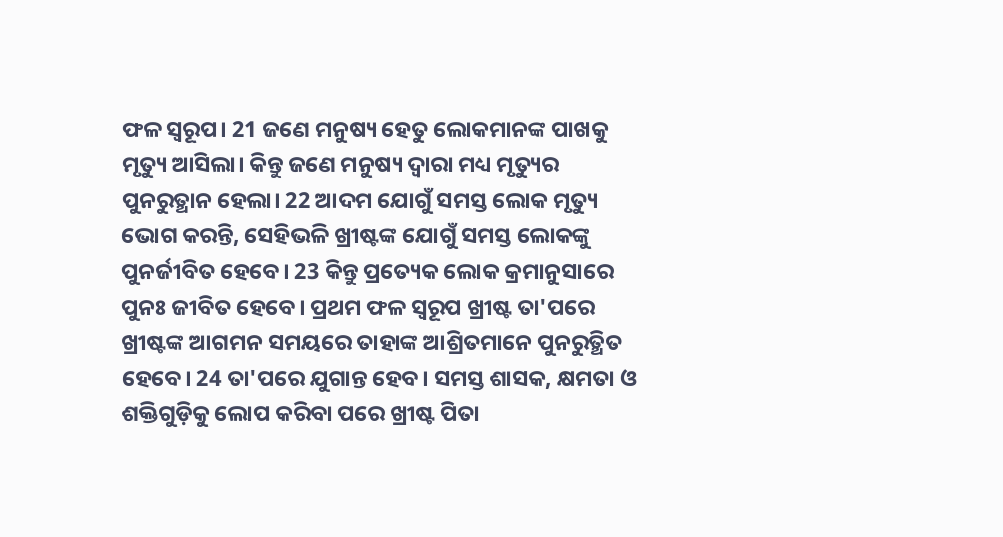ଫଳ ସ୍ୱରୂପ। 21 ଜଣେ ମନୁଷ୍ୟ ହେତୁ ଲୋକମାନଙ୍କ ପାଖକୁ ମୃତ୍ୟୁ ଆସିଲା। କିନ୍ତୁ ଜଣେ ମନୁଷ୍ୟ ଦ୍ୱାରା ମଧ୍ୟ ମୃତ୍ୟୁର ପୁନରୁତ୍ଥାନ ହେଲା। 22 ଆଦମ ଯୋଗୁଁ ସମସ୍ତ ଲୋକ ମୃତ୍ୟୁ ଭୋଗ କରନ୍ତି, ସେହିଭଳି ଖ୍ରୀଷ୍ଟଙ୍କ ଯୋଗୁଁ ସମସ୍ତ ଲୋକଙ୍କୁ ପୁନର୍ଜୀବିତ ହେବେ। 23 କିନ୍ତୁ ପ୍ରତ୍ୟେକ ଲୋକ କ୍ରମାନୁସାରେ ପୁନଃ ଜୀବିତ ହେବେ। ପ୍ରଥମ ଫଳ ସ୍ୱରୂପ ଖ୍ରୀଷ୍ଟ ତା'ପରେ ଖ୍ରୀଷ୍ଟଙ୍କ ଆଗମନ ସମୟରେ ତାହାଙ୍କ ଆଶ୍ରିତମାନେ ପୁନରୁତ୍ଥିତ ହେବେ। 24 ତା'ପରେ ଯୁଗାନ୍ତ ହେବ। ସମସ୍ତ ଶାସକ, କ୍ଷମତା ଓ ଶକ୍ତିଗୁଡ଼ିକୁ ଲୋପ କରିବା ପରେ ଖ୍ରୀଷ୍ଟ ପିତା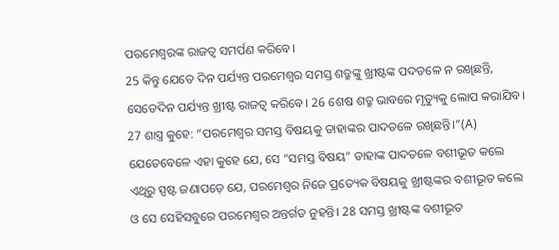ପରମେଶ୍ୱରଙ୍କ ରାଜତ୍ୱ ସମର୍ପଣ କରିବେ।
25 କିନ୍ତୁ ଯେତେ ଦିନ ପର୍ଯ୍ୟନ୍ତ ପରମେଶ୍ୱର ସମସ୍ତ ଶତ୍ରୁଙ୍କୁ ଖ୍ରୀଷ୍ଟଙ୍କ ପଦତଳେ ନ ରଖିଛନ୍ତି, ସେତେଦିନ ପର୍ଯ୍ୟନ୍ତ ଖ୍ରୀଷ୍ଟ ରାଜତ୍ୱ କରିବେ। 26 ଶେଷ ଶତ୍ରୁ ଭାବରେ ମୃତ୍ୟୁକୁ ଲୋପ କରାଯିବ। 27 ଶାସ୍ତ୍ର କୁହେ: “ପରମେଶ୍ୱର ସମସ୍ତ ବିଷୟକୁ ତାହାଙ୍କର ପାଦତଳେ ରଖିଛନ୍ତି।”(A) ଯେତେବେଳେ ଏହା କୁହେ ଯେ, ସେ “ସମସ୍ତ ବିଷୟ” ତାହାଙ୍କ ପାଦତଳେ ବଶୀଭୂତ କଲେ ଏଥିରୁ ସ୍ପଷ୍ଟ ଜଣାପଡ଼େ ଯେ, ପରମେଶ୍ୱର ନିଜେ ପ୍ରତ୍ୟେକ ବିଷୟକୁ ଖ୍ରୀଷ୍ଟଙ୍କର ବଶୀଭୂତ କଲେ ଓ ସେ ସେହିସବୁରେ ପରମେଶ୍ୱର ଅନ୍ତର୍ଗତ ନୁହନ୍ତି। 28 ସମସ୍ତ ଖ୍ରୀଷ୍ଟଙ୍କ ବଶୀଭୂତ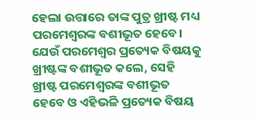ହେଲା ଉତ୍ତାରେ ତାଙ୍କ ପୁତ୍ର ଖ୍ରୀଷ୍ଟ ମଧ୍ୟ ପରମେଶ୍ୱରଙ୍କ ବଶୀଭୂତ ହେବେ। ଯେଉଁ ପରମେଶ୍ୱର ପ୍ରତ୍ୟେକ ବିଷୟକୁ ଖ୍ରୀଷ୍ଟଙ୍କ ବଶୀଭୂତ କଲେ, ସେହି ଖ୍ରୀଷ୍ଟ ପରମେଶ୍ୱରଙ୍କ ବଶୀଭୂତ ହେବେ ଓ ଏହିଭଳି ପ୍ରତ୍ୟେକ ବିଷୟ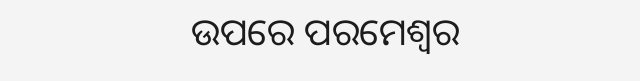ଉପରେ ପରମେଶ୍ୱର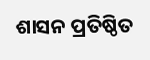ଶାସନ ପ୍ରତିଷ୍ଠିତ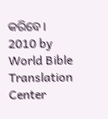କରିବେ।
2010 by World Bible Translation Center